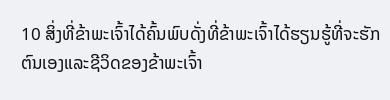10 ສິ່ງທີ່ຂ້າພະເຈົ້າໄດ້ຄົ້ນພົບດັ່ງທີ່ຂ້າພະເຈົ້າໄດ້ຮຽນຮູ້ທີ່ຈະຮັກຕົນເອງແລະຊີວິດຂອງຂ້າພະເຈົ້າ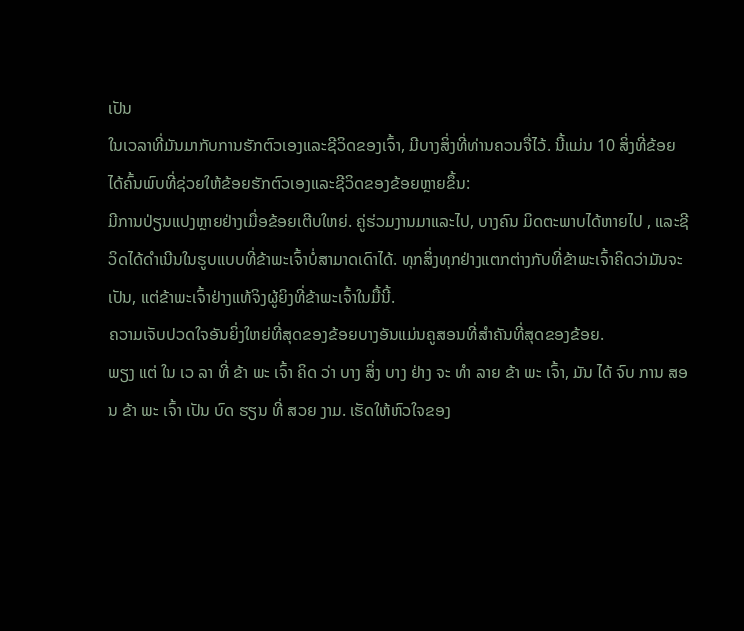ເປັນ
ໃນເວລາທີ່ມັນມາກັບການຮັກຕົວເອງແລະຊີວິດຂອງເຈົ້າ, ມີບາງສິ່ງທີ່ທ່ານຄວນຈື່ໄວ້. ນີ້ແມ່ນ 10 ສິ່ງທີ່ຂ້ອຍໄດ້ຄົ້ນພົບທີ່ຊ່ວຍໃຫ້ຂ້ອຍຮັກຕົວເອງແລະຊີວິດຂອງຂ້ອຍຫຼາຍຂຶ້ນ:
ມີການປ່ຽນແປງຫຼາຍຢ່າງເມື່ອຂ້ອຍເຕີບໃຫຍ່. ຄູ່ຮ່ວມງານມາແລະໄປ, ບາງຄົນ ມິດຕະພາບໄດ້ຫາຍໄປ , ແລະຊີວິດໄດ້ດໍາເນີນໃນຮູບແບບທີ່ຂ້າພະເຈົ້າບໍ່ສາມາດເດົາໄດ້. ທຸກສິ່ງທຸກຢ່າງແຕກຕ່າງກັບທີ່ຂ້າພະເຈົ້າຄິດວ່າມັນຈະເປັນ, ແຕ່ຂ້າພະເຈົ້າຢ່າງແທ້ຈິງຜູ້ຍິງທີ່ຂ້າພະເຈົ້າໃນມື້ນີ້.
ຄວາມເຈັບປວດໃຈອັນຍິ່ງໃຫຍ່ທີ່ສຸດຂອງຂ້ອຍບາງອັນແມ່ນຄູສອນທີ່ສຳຄັນທີ່ສຸດຂອງຂ້ອຍ.
ພຽງ ແຕ່ ໃນ ເວ ລາ ທີ່ ຂ້າ ພະ ເຈົ້າ ຄິດ ວ່າ ບາງ ສິ່ງ ບາງ ຢ່າງ ຈະ ທໍາ ລາຍ ຂ້າ ພະ ເຈົ້າ, ມັນ ໄດ້ ຈົບ ການ ສອນ ຂ້າ ພະ ເຈົ້າ ເປັນ ບົດ ຮຽນ ທີ່ ສວຍ ງາມ. ເຮັດໃຫ້ຫົວໃຈຂອງ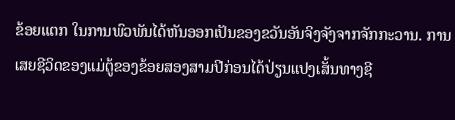ຂ້ອຍແຕກ ໃນການພົວພັນໄດ້ຫັນອອກເປັນຂອງຂວັນອັນຈິງຈັງຈາກຈັກກະວານ. ການເສຍຊີວິດຂອງແມ່ຕູ້ຂອງຂ້ອຍສອງສາມປີກ່ອນໄດ້ປ່ຽນແປງເສັ້ນທາງຊີ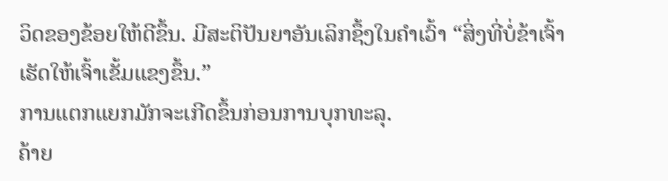ວິດຂອງຂ້ອຍໃຫ້ດີຂຶ້ນ. ມີສະຕິປັນຍາອັນເລິກຊຶ້ງໃນຄຳເວົ້າ “ສິ່ງທີ່ບໍ່ຂ້າເຈົ້າເຮັດໃຫ້ເຈົ້າເຂັ້ມແຂງຂຶ້ນ.”
ການແຕກແຍກມັກຈະເກີດຂຶ້ນກ່ອນການບຸກທະລຸ.
ຄ້າຍ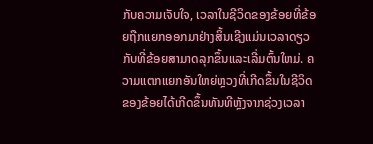ກັບຄວາມເຈັບໃຈ, ເວລາໃນຊີວິດຂອງຂ້ອຍທີ່ຂ້ອຍຖືກແຍກອອກມາຢ່າງສິ້ນເຊີງແມ່ນເວລາດຽວກັບທີ່ຂ້ອຍສາມາດລຸກຂຶ້ນແລະເລີ່ມຕົ້ນໃຫມ່. ຄວາມແຕກແຍກອັນໃຫຍ່ຫຼວງທີ່ເກີດຂຶ້ນໃນຊີວິດຂອງຂ້ອຍໄດ້ເກີດຂຶ້ນທັນທີຫຼັງຈາກຊ່ວງເວລາ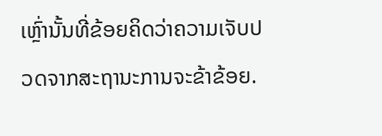ເຫຼົ່ານັ້ນທີ່ຂ້ອຍຄິດວ່າຄວາມເຈັບປວດຈາກສະຖານະການຈະຂ້າຂ້ອຍ.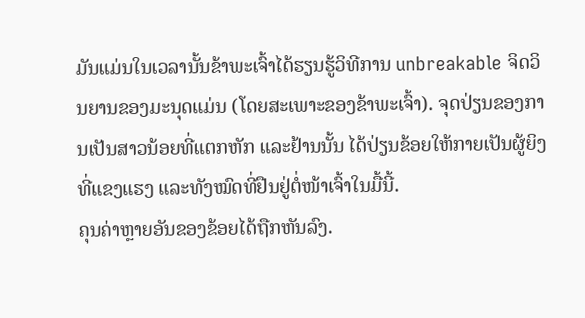ມັນແມ່ນໃນເວລານັ້ນຂ້າພະເຈົ້າໄດ້ຮຽນຮູ້ວິທີການ unbreakable ຈິດວິນຍານຂອງມະນຸດແມ່ນ (ໂດຍສະເພາະຂອງຂ້າພະເຈົ້າ). ຈຸດປ່ຽນຂອງການເປັນສາວນ້ອຍທີ່ແຕກຫັກ ແລະຢ້ານນັ້ນ ໄດ້ປ່ຽນຂ້ອຍໃຫ້ກາຍເປັນຜູ້ຍິງທີ່ແຂງແຮງ ແລະທັງໝົດທີ່ຢືນຢູ່ຕໍ່ໜ້າເຈົ້າໃນມື້ນີ້.
ຄຸນຄ່າຫຼາຍອັນຂອງຂ້ອຍໄດ້ຖືກຫັນລົງ.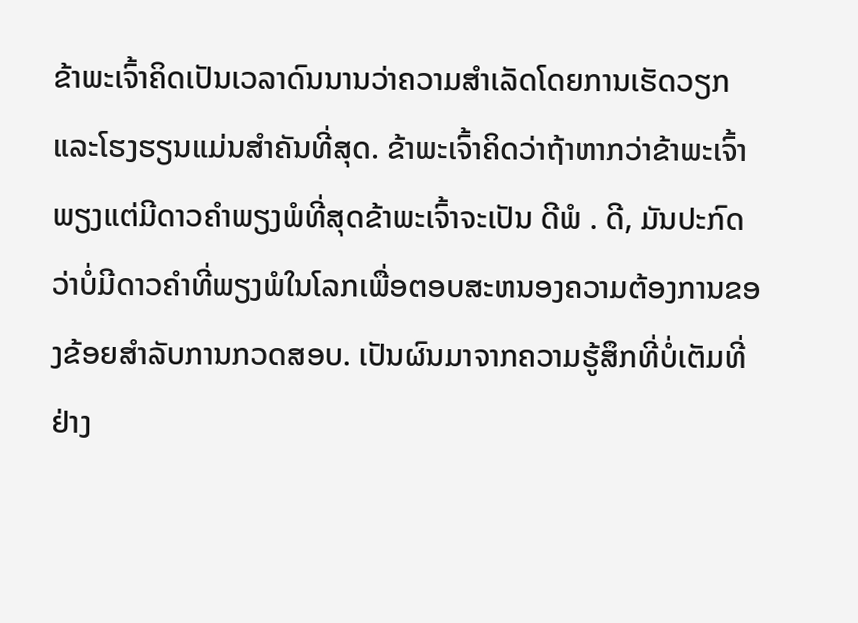ຂ້າພະເຈົ້າຄິດເປັນເວລາດົນນານວ່າຄວາມສໍາເລັດໂດຍການເຮັດວຽກແລະໂຮງຮຽນແມ່ນສໍາຄັນທີ່ສຸດ. ຂ້າພະເຈົ້າຄິດວ່າຖ້າຫາກວ່າຂ້າພະເຈົ້າພຽງແຕ່ມີດາວຄໍາພຽງພໍທີ່ສຸດຂ້າພະເຈົ້າຈະເປັນ ດີພໍ . ດີ, ມັນປະກົດວ່າບໍ່ມີດາວຄໍາທີ່ພຽງພໍໃນໂລກເພື່ອຕອບສະຫນອງຄວາມຕ້ອງການຂອງຂ້ອຍສໍາລັບການກວດສອບ. ເປັນຜົນມາຈາກຄວາມຮູ້ສຶກທີ່ບໍ່ເຕັມທີ່ຢ່າງ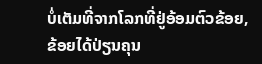ບໍ່ເຕັມທີ່ຈາກໂລກທີ່ຢູ່ອ້ອມຕົວຂ້ອຍ, ຂ້ອຍໄດ້ປ່ຽນຄຸນ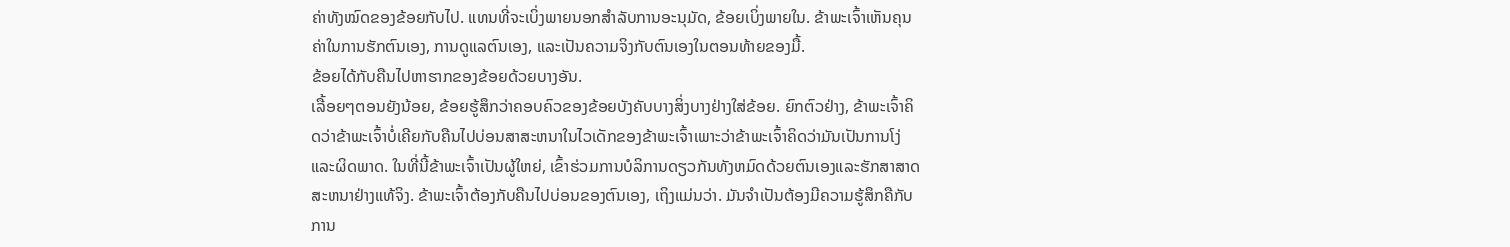ຄ່າທັງໝົດຂອງຂ້ອຍກັບໄປ. ແທນທີ່ຈະເບິ່ງພາຍນອກສໍາລັບການອະນຸມັດ, ຂ້ອຍເບິ່ງພາຍໃນ. ຂ້າພະເຈົ້າເຫັນຄຸນຄ່າໃນການຮັກຕົນເອງ, ການດູແລຕົນເອງ, ແລະເປັນຄວາມຈິງກັບຕົນເອງໃນຕອນທ້າຍຂອງມື້.
ຂ້ອຍໄດ້ກັບຄືນໄປຫາຮາກຂອງຂ້ອຍດ້ວຍບາງອັນ.
ເລື້ອຍໆຕອນຍັງນ້ອຍ, ຂ້ອຍຮູ້ສຶກວ່າຄອບຄົວຂອງຂ້ອຍບັງຄັບບາງສິ່ງບາງຢ່າງໃສ່ຂ້ອຍ. ຍົກຕົວຢ່າງ, ຂ້າພະເຈົ້າຄິດວ່າຂ້າພະເຈົ້າບໍ່ເຄີຍກັບຄືນໄປບ່ອນສາສະຫນາໃນໄວເດັກຂອງຂ້າພະເຈົ້າເພາະວ່າຂ້າພະເຈົ້າຄິດວ່າມັນເປັນການໂງ່ແລະຜິດພາດ. ໃນທີ່ນີ້ຂ້າພະເຈົ້າເປັນຜູ້ໃຫຍ່, ເຂົ້າຮ່ວມການບໍລິການດຽວກັນທັງຫມົດດ້ວຍຕົນເອງແລະຮັກສາສາດສະຫນາຢ່າງແທ້ຈິງ. ຂ້າພະເຈົ້າຕ້ອງກັບຄືນໄປບ່ອນຂອງຕົນເອງ, ເຖິງແມ່ນວ່າ. ມັນຈໍາເປັນຕ້ອງມີຄວາມຮູ້ສຶກຄືກັບການ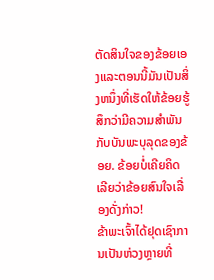ຕັດສິນໃຈຂອງຂ້ອຍເອງແລະຕອນນີ້ມັນເປັນສິ່ງຫນຶ່ງທີ່ເຮັດໃຫ້ຂ້ອຍຮູ້ສຶກວ່າມີຄວາມສໍາພັນກັບບັນພະບຸລຸດຂອງຂ້ອຍ. ຂ້ອຍບໍ່ເຄີຍຄິດເລີຍວ່າຂ້ອຍສົນໃຈເລື່ອງດັ່ງກ່າວ!
ຂ້າພະເຈົ້າໄດ້ຢຸດເຊົາການເປັນຫ່ວງຫຼາຍທີ່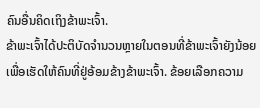ຄົນອື່ນຄິດເຖິງຂ້າພະເຈົ້າ.
ຂ້າພະເຈົ້າໄດ້ປະຕິບັດຈໍານວນຫຼາຍໃນຕອນທີ່ຂ້າພະເຈົ້າຍັງນ້ອຍເພື່ອເຮັດໃຫ້ຄົນທີ່ຢູ່ອ້ອມຂ້າງຂ້າພະເຈົ້າ. ຂ້ອຍເລືອກຄວາມ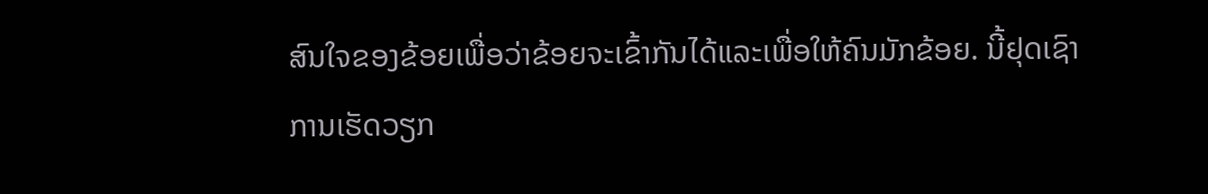ສົນໃຈຂອງຂ້ອຍເພື່ອວ່າຂ້ອຍຈະເຂົ້າກັນໄດ້ແລະເພື່ອໃຫ້ຄົນມັກຂ້ອຍ. ນີ້ຢຸດເຊົາການເຮັດວຽກ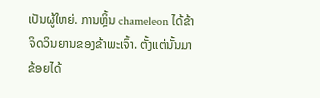ເປັນຜູ້ໃຫຍ່. ການຫຼິ້ນ chameleon ໄດ້ຂ້າຈິດວິນຍານຂອງຂ້າພະເຈົ້າ. ຕັ້ງແຕ່ນັ້ນມາ ຂ້ອຍໄດ້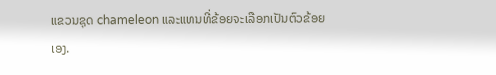ແຂວນຊຸດ chameleon ແລະແທນທີ່ຂ້ອຍຈະເລືອກເປັນຕົວຂ້ອຍເອງ.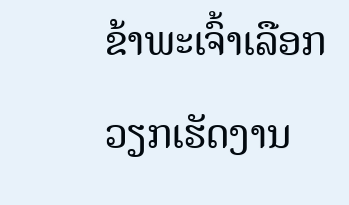ຂ້າພະເຈົ້າເລືອກວຽກເຮັດງານ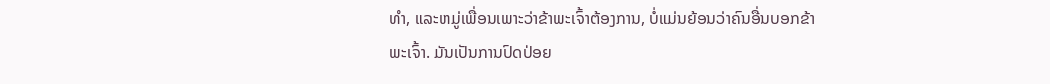ທໍາ, ແລະຫມູ່ເພື່ອນເພາະວ່າຂ້າພະເຈົ້າຕ້ອງການ, ບໍ່ແມ່ນຍ້ອນວ່າຄົນອື່ນບອກຂ້າພະເຈົ້າ. ມັນເປັນການປົດປ່ອຍ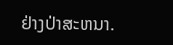ຢ່າງປ່າສະຫນາ.